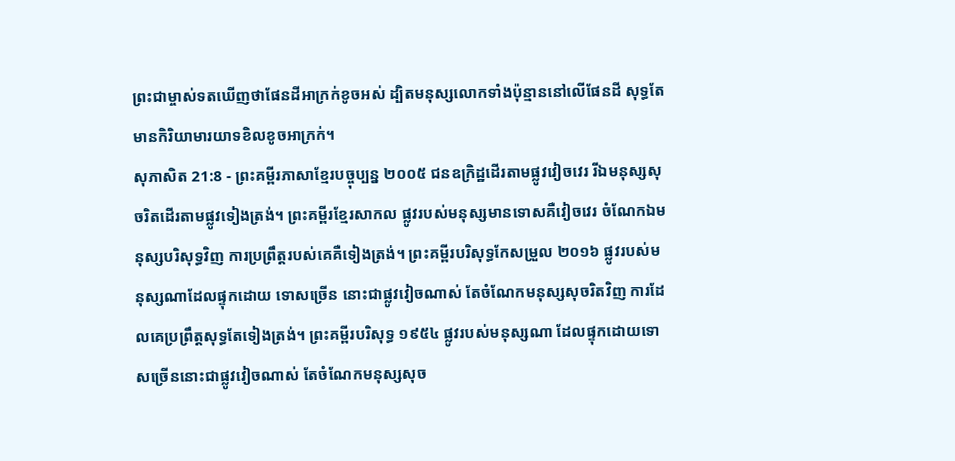ព្រះជាម្ចាស់ទតឃើញថាផែនដីអាក្រក់ខូចអស់ ដ្បិតមនុស្សលោកទាំងប៉ុន្មាននៅលើផែនដី សុទ្ធតែមានកិរិយាមារយាទខិលខូចអាក្រក់។
សុភាសិត 21:8 - ព្រះគម្ពីរភាសាខ្មែរបច្ចុប្បន្ន ២០០៥ ជនឧក្រិដ្ឋដើរតាមផ្លូវវៀចវេរ រីឯមនុស្សសុចរិតដើរតាមផ្លូវទៀងត្រង់។ ព្រះគម្ពីរខ្មែរសាកល ផ្លូវរបស់មនុស្សមានទោសគឺវៀចវេរ ចំណែកឯមនុស្សបរិសុទ្ធវិញ ការប្រព្រឹត្តរបស់គេគឺទៀងត្រង់។ ព្រះគម្ពីរបរិសុទ្ធកែសម្រួល ២០១៦ ផ្លូវរបស់មនុស្សណាដែលផ្ទុកដោយ ទោសច្រើន នោះជាផ្លូវវៀចណាស់ តែចំណែកមនុស្សសុចរិតវិញ ការដែលគេប្រព្រឹត្តសុទ្ធតែទៀងត្រង់។ ព្រះគម្ពីរបរិសុទ្ធ ១៩៥៤ ផ្លូវរបស់មនុស្សណា ដែលផ្ទុកដោយទោសច្រើននោះជាផ្លូវវៀចណាស់ តែចំណែកមនុស្សសុច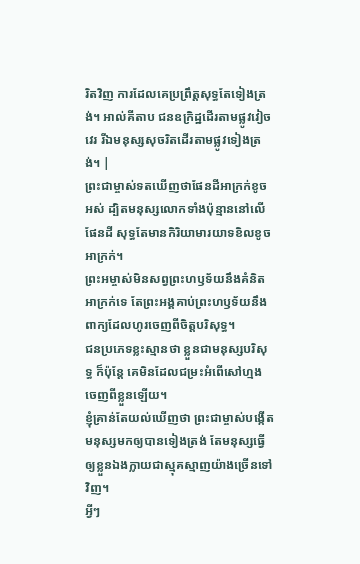រិតវិញ ការដែលគេប្រព្រឹត្តសុទ្ធតែទៀងត្រង់។ អាល់គីតាប ជនឧក្រិដ្ឋដើរតាមផ្លូវវៀចវេរ រីឯមនុស្សសុចរិតដើរតាមផ្លូវទៀងត្រង់។ |
ព្រះជាម្ចាស់ទតឃើញថាផែនដីអាក្រក់ខូចអស់ ដ្បិតមនុស្សលោកទាំងប៉ុន្មាននៅលើផែនដី សុទ្ធតែមានកិរិយាមារយាទខិលខូចអាក្រក់។
ព្រះអម្ចាស់មិនសព្វព្រះហឫទ័យនឹងគំនិតអាក្រក់ទេ តែព្រះអង្គគាប់ព្រះហឫទ័យនឹងពាក្យដែលហូរចេញពីចិត្តបរិសុទ្ធ។
ជនប្រភេទខ្លះស្មានថា ខ្លួនជាមនុស្សបរិសុទ្ធ ក៏ប៉ុន្តែ គេមិនដែលជម្រះអំពើសៅហ្មងចេញពីខ្លួនឡើយ។
ខ្ញុំគ្រាន់តែយល់ឃើញថា ព្រះជាម្ចាស់បង្កើតមនុស្សមកឲ្យបានទៀងត្រង់ តែមនុស្សធ្វើឲ្យខ្លួនឯងក្លាយជាស្មុគស្មាញយ៉ាងច្រើនទៅវិញ។
អ្វីៗ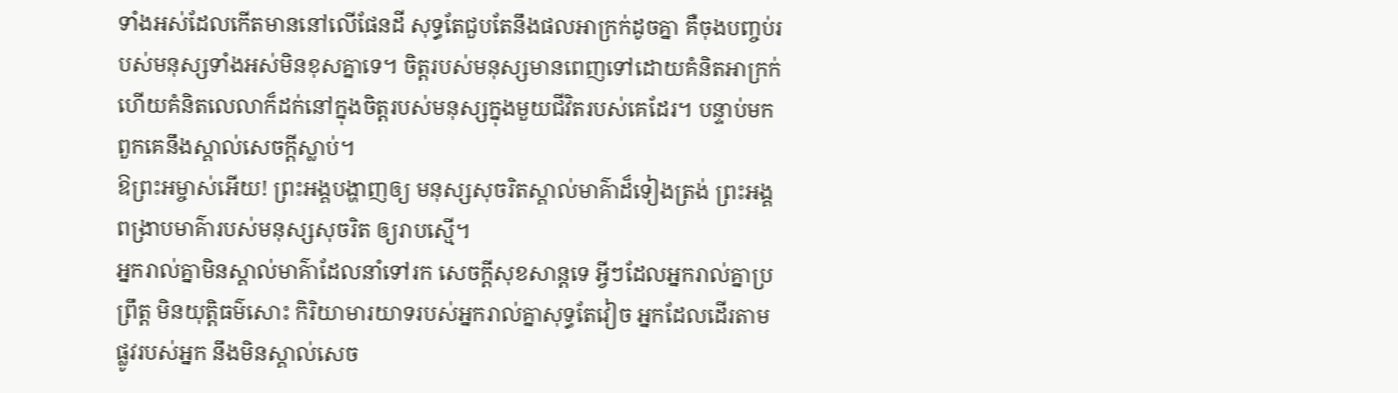ទាំងអស់ដែលកើតមាននៅលើផែនដី សុទ្ធតែជួបតែនឹងផលអាក្រក់ដូចគ្នា គឺចុងបញ្ចប់របស់មនុស្សទាំងអស់មិនខុសគ្នាទេ។ ចិត្តរបស់មនុស្សមានពេញទៅដោយគំនិតអាក្រក់ ហើយគំនិតលេលាក៏ដក់នៅក្នុងចិត្តរបស់មនុស្សក្នុងមួយជីវិតរបស់គេដែរ។ បន្ទាប់មក ពួកគេនឹងស្គាល់សេចក្ដីស្លាប់។
ឱព្រះអម្ចាស់អើយ! ព្រះអង្គបង្ហាញឲ្យ មនុស្សសុចរិតស្គាល់មាគ៌ាដ៏ទៀងត្រង់ ព្រះអង្គពង្រាបមាគ៌ារបស់មនុស្សសុចរិត ឲ្យរាបស្មើ។
អ្នករាល់គ្នាមិនស្គាល់មាគ៌ាដែលនាំទៅរក សេចក្ដីសុខសាន្តទេ អ្វីៗដែលអ្នករាល់គ្នាប្រព្រឹត្ត មិនយុត្តិធម៌សោះ កិរិយាមារយាទរបស់អ្នករាល់គ្នាសុទ្ធតែវៀច អ្នកដែលដើរតាមផ្លូវរបស់អ្នក នឹងមិនស្គាល់សេច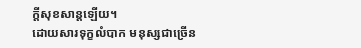ក្ដីសុខសាន្តឡើយ។
ដោយសារទុក្ខលំបាក មនុស្សជាច្រើន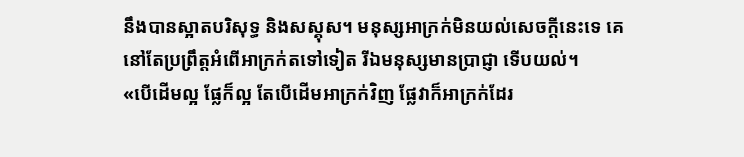នឹងបានស្អាតបរិសុទ្ធ និងសស្គុស។ មនុស្សអាក្រក់មិនយល់សេចក្ដីនេះទេ គេនៅតែប្រព្រឹត្តអំពើអាក្រក់តទៅទៀត រីឯមនុស្សមានប្រាជ្ញា ទើបយល់។
«បើដើមល្អ ផ្លែក៏ល្អ តែបើដើមអាក្រក់វិញ ផ្លែវាក៏អាក្រក់ដែរ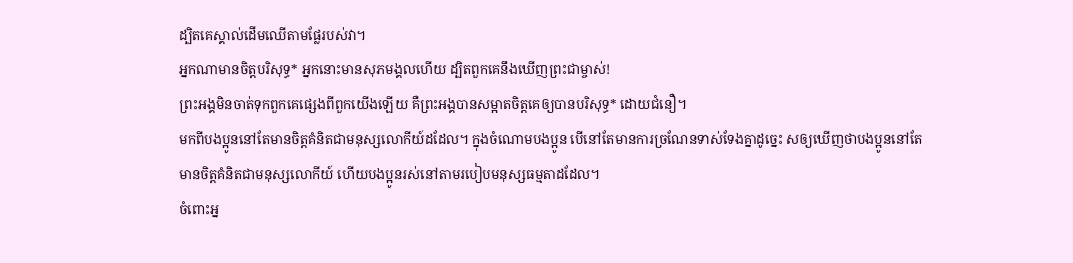ដ្បិតគេស្គាល់ដើមឈើតាមផ្លែរបស់វា។
អ្នកណាមានចិត្តបរិសុទ្ធ* អ្នកនោះមានសុភមង្គលហើយ ដ្បិតពួកគេនឹងឃើញព្រះជាម្ចាស់!
ព្រះអង្គមិនចាត់ទុកពួកគេផ្សេងពីពួកយើងឡើយ គឺព្រះអង្គបានសម្អាតចិត្តគេឲ្យបានបរិសុទ្ធ* ដោយជំនឿ។
មកពីបងប្អូននៅតែមានចិត្តគំនិតជាមនុស្សលោកីយ៍ដដែល។ ក្នុងចំណោមបងប្អូន បើនៅតែមានការច្រណែនទាស់ទែងគ្នាដូច្នេះ សឲ្យឃើញថាបងប្អូននៅតែមានចិត្តគំនិតជាមនុស្សលោកីយ៍ ហើយបងប្អូនរស់នៅតាមរបៀបមនុស្សធម្មតាដដែល។
ចំពោះអ្ន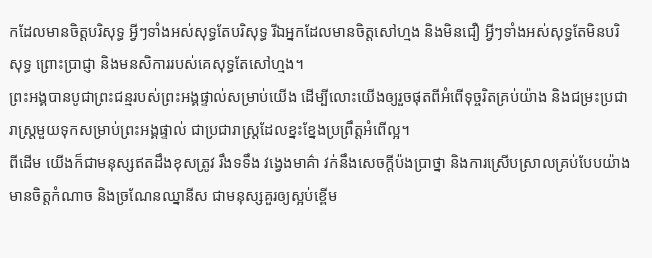កដែលមានចិត្តបរិសុទ្ធ អ្វីៗទាំងអស់សុទ្ធតែបរិសុទ្ធ រីឯអ្នកដែលមានចិត្តសៅហ្មង និងមិនជឿ អ្វីៗទាំងអស់សុទ្ធតែមិនបរិសុទ្ធ ព្រោះប្រាជ្ញា និងមនសិការរបស់គេសុទ្ធតែសៅហ្មង។
ព្រះអង្គបានបូជាព្រះជន្មរបស់ព្រះអង្គផ្ទាល់សម្រាប់យើង ដើម្បីលោះយើងឲ្យរួចផុតពីអំពើទុច្ចរិតគ្រប់យ៉ាង និងជម្រះប្រជារាស្ត្រមួយទុកសម្រាប់ព្រះអង្គផ្ទាល់ ជាប្រជារាស្ត្រដែលខ្នះខ្នែងប្រព្រឹត្តអំពើល្អ។
ពីដើម យើងក៏ជាមនុស្សឥតដឹងខុសត្រូវ រឹងទទឹង វង្វេងមាគ៌ា វក់នឹងសេចក្ដីប៉ងប្រាថ្នា និងការស្រើបស្រាលគ្រប់បែបយ៉ាង មានចិត្តកំណាច និងច្រណែនឈ្នានីស ជាមនុស្សគួរឲ្យស្អប់ខ្ពើម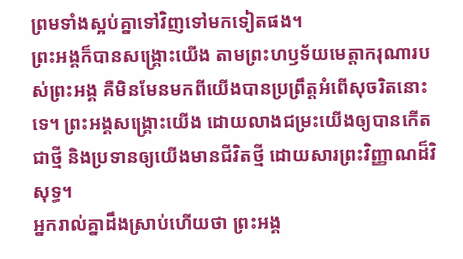ព្រមទាំងស្អប់គ្នាទៅវិញទៅមកទៀតផង។
ព្រះអង្គក៏បានសង្គ្រោះយើង តាមព្រះហឫទ័យមេត្តាករុណារបស់ព្រះអង្គ គឺមិនមែនមកពីយើងបានប្រព្រឹត្តអំពើសុចរិតនោះទេ។ ព្រះអង្គសង្គ្រោះយើង ដោយលាងជម្រះយើងឲ្យបានកើតជាថ្មី និងប្រទានឲ្យយើងមានជីវិតថ្មី ដោយសារព្រះវិញ្ញាណដ៏វិសុទ្ធ។
អ្នករាល់គ្នាដឹងស្រាប់ហើយថា ព្រះអង្គ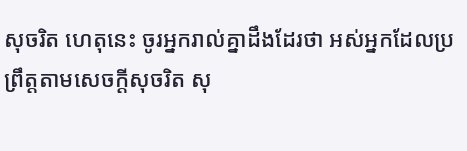សុចរិត ហេតុនេះ ចូរអ្នករាល់គ្នាដឹងដែរថា អស់អ្នកដែលប្រព្រឹត្តតាមសេចក្ដីសុចរិត សុ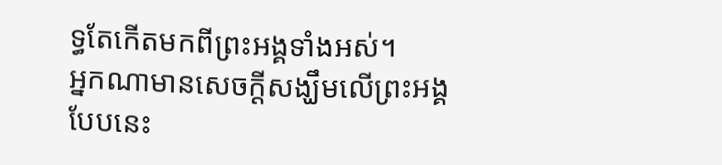ទ្ធតែកើតមកពីព្រះអង្គទាំងអស់។
អ្នកណាមានសេចក្ដីសង្ឃឹមលើព្រះអង្គបែបនេះ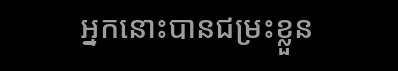អ្នកនោះបានជម្រះខ្លួន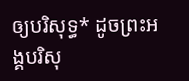ឲ្យបរិសុទ្ធ* ដូចព្រះអង្គបរិសុ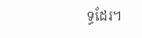ទ្ធដែរ។